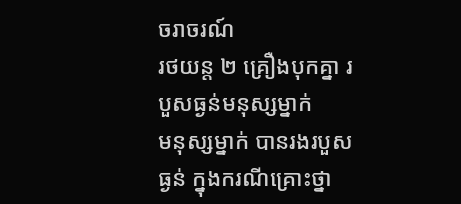ចរាចរណ៍
រថយន្ត ២ គ្រឿងបុកគ្នា របួសធ្ងន់មនុស្សម្នាក់
មនុស្សម្នាក់ បានរងរបួសធ្ងន់ ក្នុងករណីគ្រោះថ្នា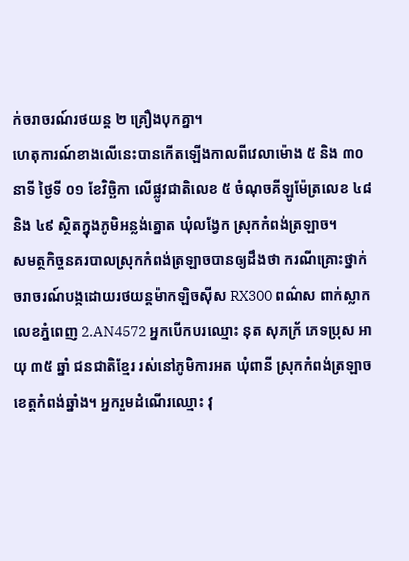ក់ចរាចរណ៍រថយន្ត ២ គ្រឿងបុកគ្នា។
ហេតុការណ៍ខាងលើនេះបានកើតឡើងកាលពីវេលាម៉ោង ៥ និង ៣០ នាទី ថ្ងៃទី ០១ ខែវិច្ឆិកា លើផ្លូវជាតិលេខ ៥ ចំណុចគីឡូម៉ែត្រលេខ ៤៨ និង ៤៩ ស្ថិតក្នុងភូមិអន្លង់ត្នោត ឃុំលង្វែក ស្រុកកំពង់ត្រឡាច។
សមត្ថកិច្ចនគរបាលស្រុកកំពង់ត្រឡាចបានឲ្យដឹងថា ករណីគ្រោះថ្នាក់ចរាចរណ៍បង្កដោយរថយន្តម៉ាកឡិចស៊ីស RX300 ពណ៌ស ពាក់ស្លាកលេខភ្នំពេញ 2.AN4572 អ្នកបើកបរឈ្មោះ នុត សុភក្រ័ ភេទប្រុស អាយុ ៣៥ ឆ្នាំ ជនជាតិខ្មែរ រស់នៅភូមិការអត ឃុំពានី ស្រុកកំពង់ត្រឡាច ខេត្តកំពង់ឆ្នាំង។ អ្នករួមដំណើរឈ្មោះ វុ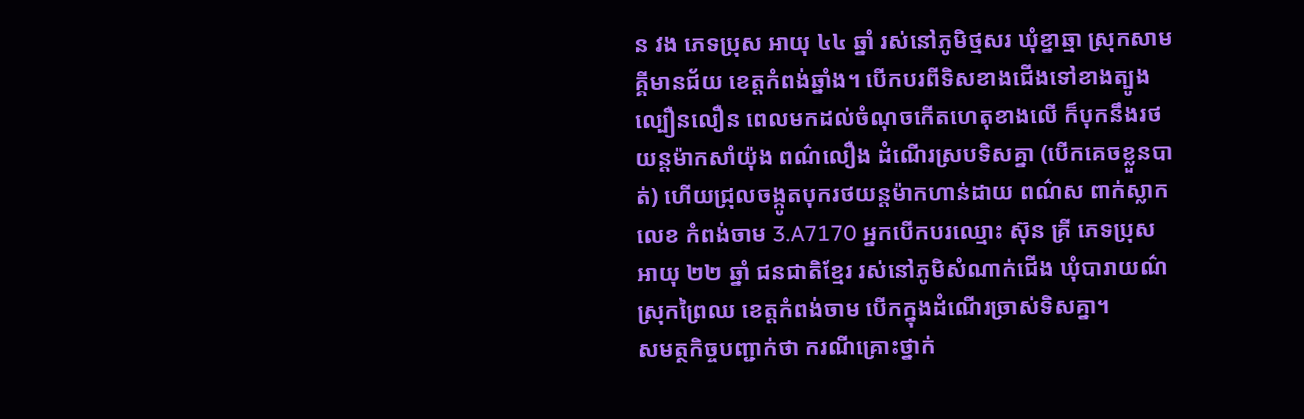ន វង ភេទប្រុស អាយុ ៤៤ ឆ្នាំ រស់នៅភូមិថ្មសរ ឃុំខ្នាឆ្មា ស្រុកសាមគ្គីមានជ័យ ខេត្តកំពង់ឆ្នាំង។ បើកបរពីទិសខាងជើងទៅខាងត្បូង ល្បឿនលឿន ពេលមកដល់ចំណុចកើតហេតុខាងលើ ក៏បុកនឹងរថយន្តម៉ាកសាំយ៉ុង ពណ៌លឿង ដំណើរស្របទិសគ្នា (បើកគេចខ្លួនបាត់) ហើយជ្រុលចង្កូតបុករថយន្តម៉ាកហាន់ដាយ ពណ៌ស ពាក់ស្លាកលេខ កំពង់ចាម 3.A7170 អ្នកបើកបរឈ្មោះ ស៊ុន គ្រី ភេទប្រុស អាយុ ២២ ឆ្នាំ ជនជាតិខ្មែរ រស់នៅភូមិសំណាក់ជើង ឃុំបារាយណ៌ ស្រុកព្រៃឈ ខេត្តកំពង់ចាម បើកក្នុងដំណើរច្រាស់ទិសគ្នា។
សមត្ថកិច្ចបញ្ជាក់ថា ករណីគ្រោះថ្នាក់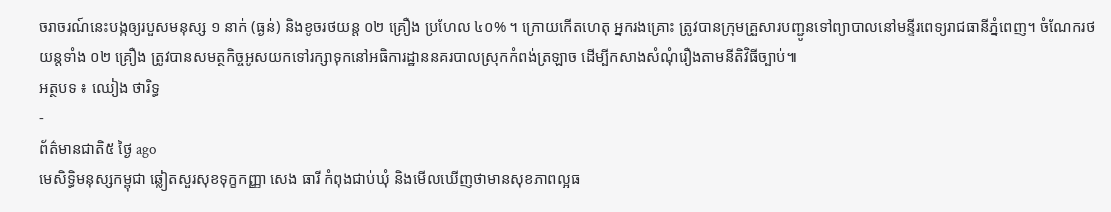ចរាចរណ៍នេះបង្កឲ្យរបួសមនុស្ស ១ នាក់ (ធ្ងន់) និងខូចរថយន្ត ០២ គ្រឿង ប្រហែល ៤០% ។ ក្រោយកើតហេតុ អ្នករងគ្រោះ ត្រូវបានក្រុមគ្រួសារបញ្ជូនទៅព្យាបាលនៅមន្ទីរពេទ្យរាជធានីភ្នំពេញ។ ចំណែករថយន្តទាំង ០២ គ្រឿង ត្រូវបានសមត្ថកិច្ចអូសយកទៅរក្សាទុកនៅអធិការដ្ឋាននគរបាលស្រុកកំពង់ត្រឡាច ដើម្បីកសាងសំណុំរឿងតាមនីតិវិធីច្បាប់៕
អត្ថបទ ៖ ឈៀង ថារិទ្ធ
-
ព័ត៌មានជាតិ៥ ថ្ងៃ ago
មេសិទ្ធិមនុស្សកម្ពុជា ឆ្លៀតសួរសុខទុក្ខកញ្ញា សេង ធារី កំពុងជាប់ឃុំ និងមើលឃើញថាមានសុខភាពល្អធ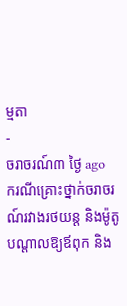ម្មតា
-
ចរាចរណ៍៣ ថ្ងៃ ago
ករណីគ្រោះថ្នាក់ចរាចរណ៍រវាងរថយន្ត និងម៉ូតូ បណ្ដាលឱ្យឪពុក និង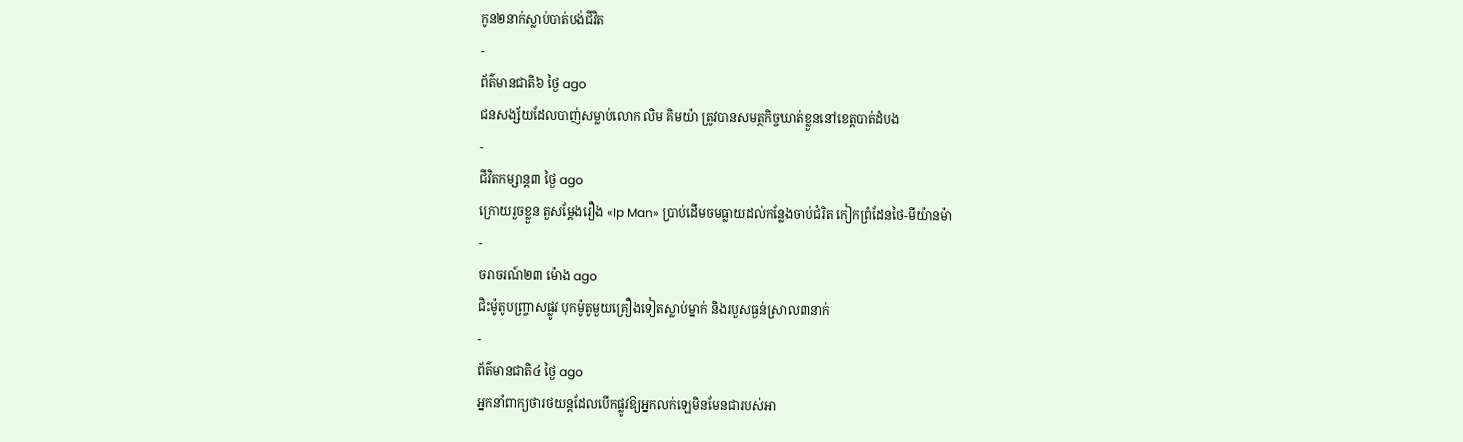កូន២នាក់ស្លាប់បាត់បង់ជីវិត
-
ព័ត៌មានជាតិ៦ ថ្ងៃ ago
ជនសង្ស័យដែលបាញ់សម្លាប់លោក លិម គិមយ៉ា ត្រូវបានសមត្ថកិច្ចឃាត់ខ្លួននៅខេត្តបាត់ដំបង
-
ជីវិតកម្សាន្ដ៣ ថ្ងៃ ago
ក្រោយរួចខ្លួន តួសម្ដែងរឿង «Ip Man» ប្រាប់ដើមចមធ្លាយដល់កន្លែងចាប់ជំរិត កៀកព្រំដែនថៃ-មីយ៉ានម៉ា
-
ចរាចរណ៍២៣ ម៉ោង ago
ជិះម៉ូតូបញ្ច្រាសផ្លូវ បុកម៉ូតូមួយគ្រឿងទៀតស្លាប់ម្នាក់ និងរបួសធ្ងន់ស្រាល៣នាក់
-
ព័ត៌មានជាតិ៤ ថ្ងៃ ago
អ្នកនាំពាក្យថារថយន្តដែលបើកផ្លូវឱ្យអ្នកលក់ឡេមិនមែនជារបស់អា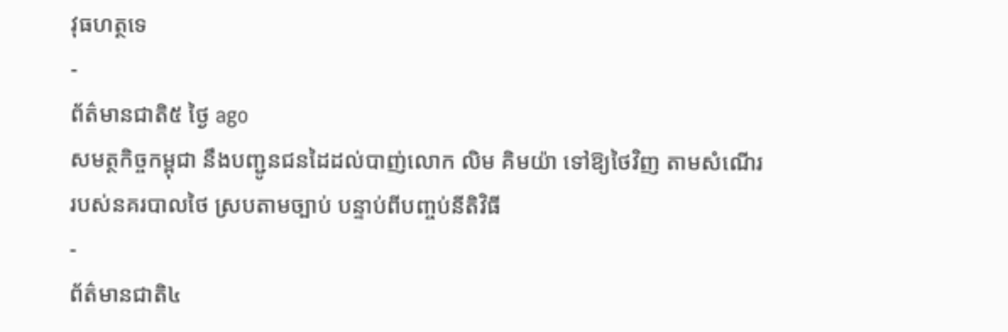វុធហត្ថទេ
-
ព័ត៌មានជាតិ៥ ថ្ងៃ ago
សមត្ថកិច្ចកម្ពុជា នឹងបញ្ជូនជនដៃដល់បាញ់លោក លិម គិមយ៉ា ទៅឱ្យថៃវិញ តាមសំណើររបស់នគរបាលថៃ ស្របតាមច្បាប់ បន្ទាប់ពីបញ្ចប់នីតិវិធី
-
ព័ត៌មានជាតិ៤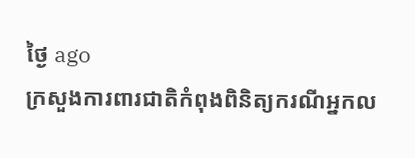ថ្ងៃ ago
ក្រសួងការពារជាតិកំពុងពិនិត្យករណីអ្នកល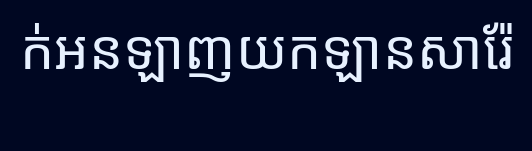ក់អនឡាញយកឡានសារ៉ែ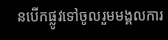នបើកផ្លូវទៅចូលរួមមង្គលការ